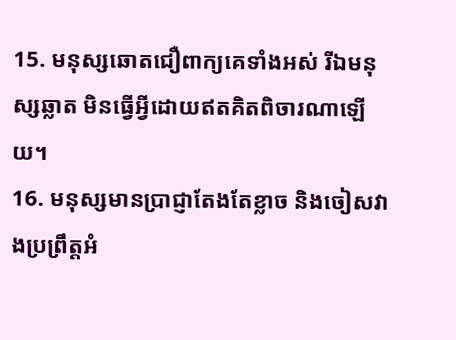15. មនុស្សឆោតជឿពាក្យគេទាំងអស់ រីឯមនុស្សឆ្លាត មិនធ្វើអ្វីដោយឥតគិតពិចារណាឡើយ។
16. មនុស្សមានប្រាជ្ញាតែងតែខ្លាច និងចៀសវាងប្រព្រឹត្តអំ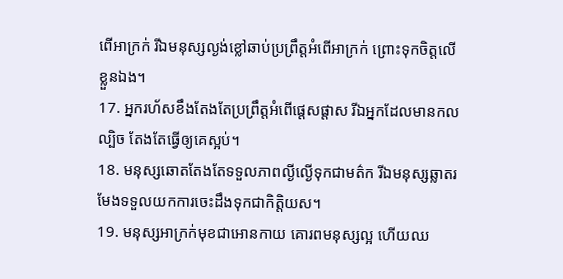ពើអាក្រក់ រីឯមនុស្សល្ងង់ខ្លៅឆាប់ប្រព្រឹត្តអំពើអាក្រក់ ព្រោះទុកចិត្តលើខ្លួនឯង។
17. អ្នករហ័សខឹងតែងតែប្រព្រឹត្តអំពើផ្ដេសផ្ដាស រីឯអ្នកដែលមានកលល្បិច តែងតែធ្វើឲ្យគេស្អប់។
18. មនុស្សឆោតតែងតែទទួលភាពល្ងីល្ងើទុកជាមត៌ក រីឯមនុស្សឆ្លាតរមែងទទួលយកការចេះដឹងទុកជាកិត្តិយស។
19. មនុស្សអាក្រក់មុខជាអោនកាយ គោរពមនុស្សល្អ ហើយឈ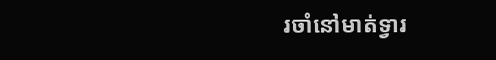រចាំនៅមាត់ទ្វារ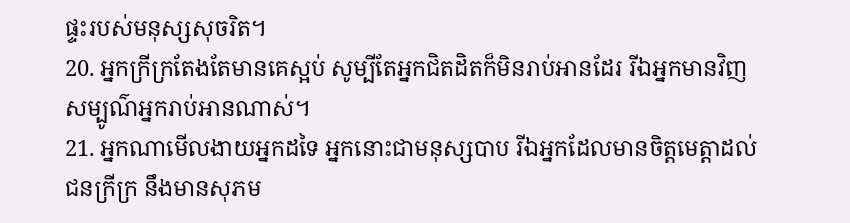ផ្ទះរបស់មនុស្សសុចរិត។
20. អ្នកក្រីក្រតែងតែមានគេស្អប់ សូម្បីតែអ្នកជិតដិតក៏មិនរាប់អានដែរ រីឯអ្នកមានវិញ សម្បូណ៌អ្នករាប់អានណាស់។
21. អ្នកណាមើលងាយអ្នកដទៃ អ្នកនោះជាមនុស្សបាប រីឯអ្នកដែលមានចិត្តមេត្តាដល់ជនក្រីក្រ នឹងមានសុភម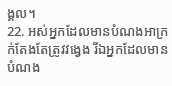ង្គល។
22. អស់អ្នកដែលមានបំណងអាក្រក់តែងតែត្រូវវង្វេង រីឯអ្នកដែលមានបំណង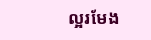ល្អរមែង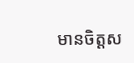មានចិត្តស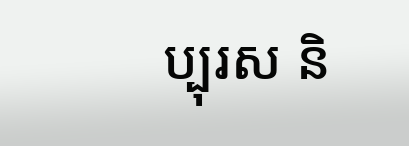ប្បុរស និ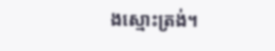ងស្មោះត្រង់។